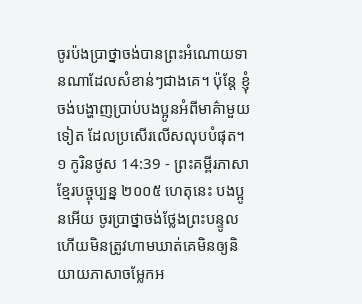ចូរប៉ងប្រាថ្នាចង់បានព្រះអំណោយទានណាដែលសំខាន់ៗជាងគេ។ ប៉ុន្តែ ខ្ញុំចង់បង្ហាញប្រាប់បងប្អូនអំពីមាគ៌ាមួយទៀត ដែលប្រសើរលើសលុបបំផុត។
១ កូរិនថូស 14:39 - ព្រះគម្ពីរភាសាខ្មែរបច្ចុប្បន្ន ២០០៥ ហេតុនេះ បងប្អូនអើយ ចូរប្រាថ្នាចង់ថ្លែងព្រះបន្ទូល ហើយមិនត្រូវហាមឃាត់គេមិនឲ្យនិយាយភាសាចម្លែកអ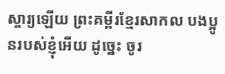ស្ចារ្យឡើយ ព្រះគម្ពីរខ្មែរសាកល បងប្អូនរបស់ខ្ញុំអើយ ដូច្នេះ ចូរ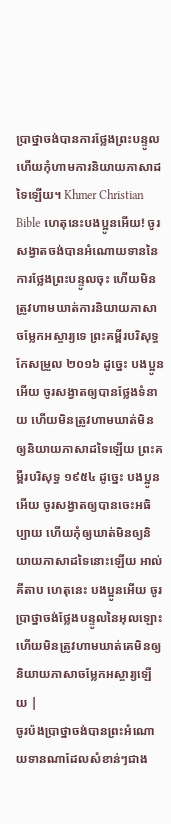ប្រាថ្នាចង់បានការថ្លែងព្រះបន្ទូល ហើយកុំហាមការនិយាយភាសាដទៃឡើយ។ Khmer Christian Bible ហេតុនេះបងប្អូនអើយ! ចូរសង្វាតចង់បានអំណោយទាននៃការថ្លែងព្រះបន្ទូលចុះ ហើយមិនត្រូវហាមឃាត់ការនិយាយភាសាចម្លែកអស្ចារ្យទេ ព្រះគម្ពីរបរិសុទ្ធកែសម្រួល ២០១៦ ដូច្នេះ បងប្អូនអើយ ចូរសង្វាតឲ្យបានថ្លែងទំនាយ ហើយមិនត្រូវហាមឃាត់មិនឲ្យនិយាយភាសាដទៃឡើយ ព្រះគម្ពីរបរិសុទ្ធ ១៩៥៤ ដូច្នេះ បងប្អូនអើយ ចូរសង្វាតឲ្យបានចេះអធិប្បាយ ហើយកុំឲ្យឃាត់មិនឲ្យនិយាយភាសាដទៃនោះឡើយ អាល់គីតាប ហេតុនេះ បងប្អូនអើយ ចូរប្រាថ្នាចង់ថ្លែងបន្ទូលនៃអុលឡោះ ហើយមិនត្រូវហាមឃាត់គេមិនឲ្យនិយាយភាសាចម្លែកអស្ចារ្យឡើយ |
ចូរប៉ងប្រាថ្នាចង់បានព្រះអំណោយទានណាដែលសំខាន់ៗជាង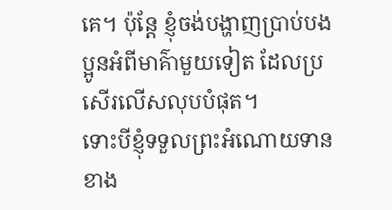គេ។ ប៉ុន្តែ ខ្ញុំចង់បង្ហាញប្រាប់បងប្អូនអំពីមាគ៌ាមួយទៀត ដែលប្រសើរលើសលុបបំផុត។
ទោះបីខ្ញុំទទួលព្រះអំណោយទានខាង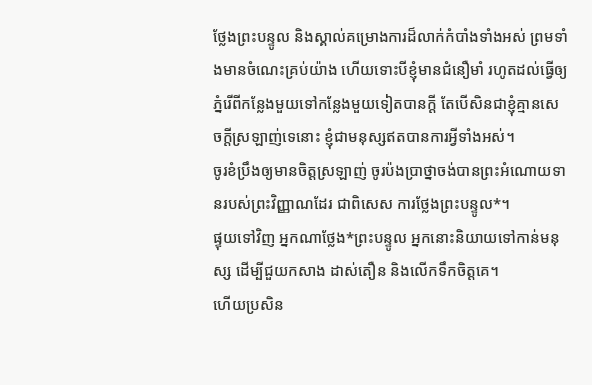ថ្លែងព្រះបន្ទូល និងស្គាល់គម្រោងការដ៏លាក់កំបាំងទាំងអស់ ព្រមទាំងមានចំណេះគ្រប់យ៉ាង ហើយទោះបីខ្ញុំមានជំនឿមាំ រហូតដល់ធ្វើឲ្យភ្នំរើពីកន្លែងមួយទៅកន្លែងមួយទៀតបានក្ដី តែបើសិនជាខ្ញុំគ្មានសេចក្ដីស្រឡាញ់ទេនោះ ខ្ញុំជាមនុស្សឥតបានការអ្វីទាំងអស់។
ចូរខំប្រឹងឲ្យមានចិត្តស្រឡាញ់ ចូរប៉ងប្រាថ្នាចង់បានព្រះអំណោយទានរបស់ព្រះវិញ្ញាណដែរ ជាពិសេស ការថ្លែងព្រះបន្ទូល*។
ផ្ទុយទៅវិញ អ្នកណាថ្លែង*ព្រះបន្ទូល អ្នកនោះនិយាយទៅកាន់មនុស្ស ដើម្បីជួយកសាង ដាស់តឿន និងលើកទឹកចិត្តគេ។
ហើយប្រសិន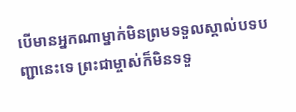បើមានអ្នកណាម្នាក់មិនព្រមទទួលស្គាល់បទបញ្ជានេះទេ ព្រះជាម្ចាស់ក៏មិនទទួ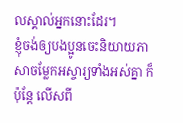លស្គាល់អ្នកនោះដែរ។
ខ្ញុំចង់ឲ្យបងប្អូនចេះនិយាយភាសាចម្លែកអស្ចារ្យទាំងអស់គ្នា ក៏ប៉ុន្តែ លើសពី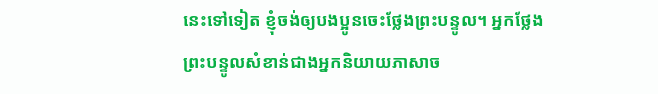នេះទៅទៀត ខ្ញុំចង់ឲ្យបងប្អូនចេះថ្លែងព្រះបន្ទូល។ អ្នកថ្លែងព្រះបន្ទូលសំខាន់ជាងអ្នកនិយាយភាសាច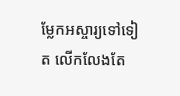ម្លែកអស្ចារ្យទៅទៀត លើកលែងតែ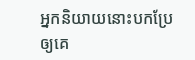អ្នកនិយាយនោះបកប្រែឲ្យគេ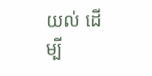យល់ ដើម្បី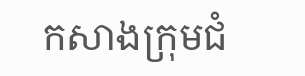កសាងក្រុមជំ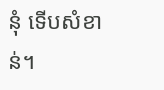នុំ ទើបសំខាន់។